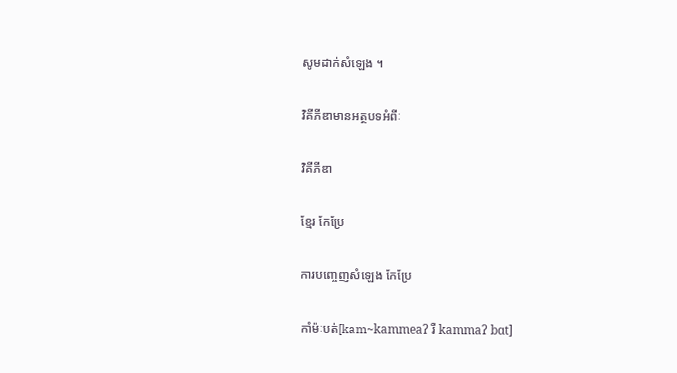សូមដាក់សំឡេង ។

វិគីភីឌាមានអត្ថបទអំពីៈ

វិគីភីឌា

ខ្មែរ កែប្រែ

ការបញ្ចេញសំឡេង កែប្រែ

កាំម៉ៈបត់[kam~kammeaʔ រឺ kammaʔ bɑt]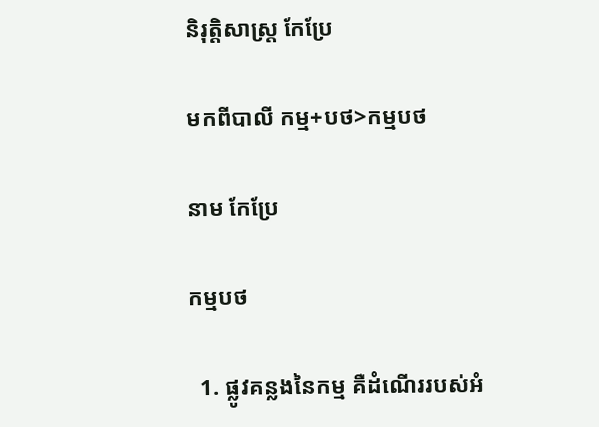និរុត្តិសាស្ត្រ កែប្រែ

មកពីបាលី កម្ម+បថ>កម្មបថ

នាម កែប្រែ

កម្មបថ

  1. ផ្លូវគន្លងនៃកម្ម គឺដំណើររបស់អំ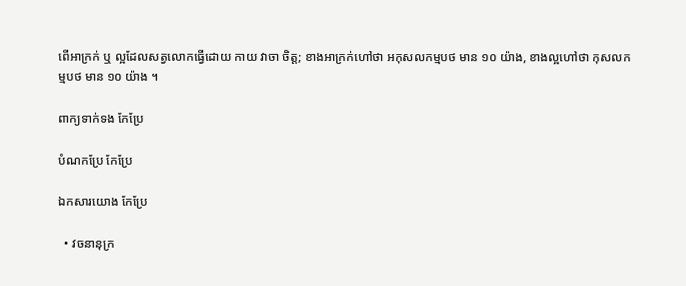ពើអាក្រក់ ឬ ល្អដែលសត្វលោកធ្វើដោយ កាយ វាចា ចិត្ត; ខាងអាក្រក់ហៅថា អកុសលកម្មបថ មាន ១០ យ៉ាង, ខាងល្អហៅថា កុសលកម្មបថ មាន ១០ យ៉ាង ។

ពាក្យទាក់ទង កែប្រែ

បំណកប្រែ កែប្រែ

ឯកសារយោង កែប្រែ

  • វចនានុក្រ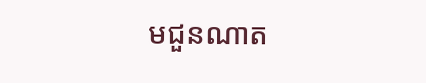មជួនណាត